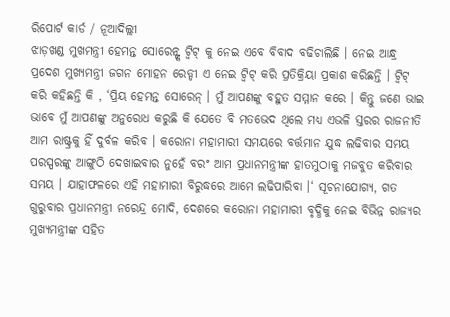ରିପୋର୍ଟ କାର୍ଡ / ନୂଆଦିଲ୍ଲୀ
ଝାଡ଼ଖଣ୍ଡ ମୁଖମନ୍ତ୍ରୀ ହେମନ୍ତ ସୋରେନ୍ଙ୍କ ଟ୍ବିଟ୍ କୁ ନେଇ ଏବେ ବିବାଦ ବଢିଚାଲିଛି । ନେଇ ଆନ୍ଧ୍ର ପ୍ରଦେଶ ମୁଖ୍ୟମନ୍ତ୍ରୀ ଜଗନ ମୋହନ ରେଡ୍ଡୀ ଏ ନେଇ ଟ୍ବିଟ୍ କରି ପ୍ରତିକ୍ରିୟା ପ୍ରକାଶ କରିଛନ୍ତି । ଟ୍ବିଟ୍ କରି କହିଛନ୍ତି କି , ‘ପ୍ରିୟ ହେମନ୍ତ ସୋରେନ୍ । ମୁଁ ଆପଣଙ୍କୁ ବହୁତ ସମ୍ମାନ କରେ । କିନ୍ତୁ ଜଣେ ଭାଇ ଭାବେ ମୁଁ ଆପଣଙ୍କୁ ଅନୁରୋଧ କରୁଛି କି ଯେତେ ବି ମତଭେଦ ଥିଲେ ମଧ୍ୟ ଏଭଳି ସ୍ତରର ରାଜନୀତି ଆମ ରାଷ୍ଟ୍ରକୁ ହିଁ ଦୁର୍ବଳ କରିବ । କରୋନା ମହାମାରୀ ସମୟରେ ବର୍ତ୍ତମାନ ଯୁଦ୍ଧ ଲଢିବାର ସମୟ ପରସ୍ପରଙ୍କୁ ଆଙ୍ଗୁଠି ଦେଖାଇବାର ନୁହେଁ ବରଂ ଆମ ପ୍ରଧାନମନ୍ତ୍ରୀଙ୍କ ହାତମୁଠାକୁ ମଜବୁତ କରିବାର ସମୟ । ଯାହାଫଳରେ ଏହି ମହାମାରୀ ବିରୁଦ୍ଧରେ ଆମେ ଲଢିପାରିବା ।‘ ସୂଚନାଯୋଗ୍ୟ, ଗତ ଗୁରୁବାର ପ୍ରଧାନମନ୍ତ୍ରୀ ନରେନ୍ଦ୍ର ମୋଦି, ଦେଶରେ କରୋନା ମହାମାରୀ ବୃଦ୍ଧିକୁ ନେଇ ବିଭିନ୍ନ ରାଜ୍ୟର ମୁଖ୍ୟମନ୍ତ୍ରୀଙ୍କ ସହିତ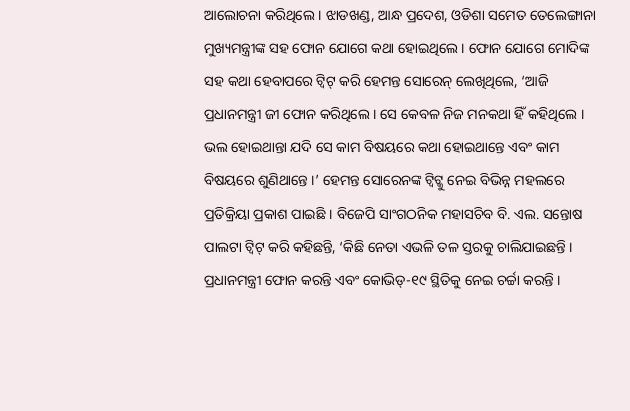ଆଲୋଚନା କରିଥିଲେ । ଝାଡଖଣ୍ଡ, ଆନ୍ଧ ପ୍ରଦେଶ, ଓଡିଶା ସମେତ ତେଲେଙ୍ଗାନା ମୁଖ୍ୟମନ୍ତ୍ରୀଙ୍କ ସହ ଫୋନ ଯୋଗେ କଥା ହୋଇଥିଲେ । ଫୋନ ଯୋଗେ ମୋଦିଙ୍କ ସହ କଥା ହେବାପରେ ଟ୍ବିଟ୍ କରି ହେମନ୍ତ ସୋରେନ୍ ଲେଖିଥିଲେ, ‘ଆଜି ପ୍ରଧାନମନ୍ତ୍ରୀ ଜୀ ଫୋନ କରିଥିଲେ । ସେ କେବଳ ନିଜ ମନକଥା ହିଁ କହିଥିଲେ । ଭଲ ହୋଇଥାନ୍ତା ଯଦି ସେ କାମ ବିଷୟରେ କଥା ହୋଇଥାନ୍ତେ ଏବଂ କାମ ବିଷୟରେ ଶୁଣିଥାନ୍ତେ ।’ ହେମନ୍ତ ସୋରେନଙ୍କ ଟ୍ବିଟ୍କୁ ନେଇ ବିଭିନ୍ନ ମହଲରେ ପ୍ରତିକ୍ରିୟା ପ୍ରକାଶ ପାଇଛି । ବିଜେପି ସାଂଗଠନିକ ମହାସଚିବ ବି. ଏଲ. ସନ୍ତୋଷ ପାଲଟା ଟ୍ବିଟ୍ କରି କହିଛନ୍ତି, ‘କିଛି ନେତା ଏଭଳି ତଳ ସ୍ତରକୁ ଚାଲିଯାଇଛନ୍ତି । ପ୍ରଧାନମନ୍ତ୍ରୀ ଫୋନ କରନ୍ତି ଏବଂ କୋଭିଡ୍-୧୯ ସ୍ଥିତିକୁ ନେଇ ଚର୍ଚ୍ଚା କରନ୍ତି ।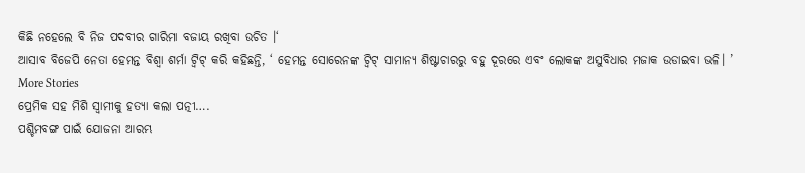କିଛି ନହେଲେ ବି ନିଜ ପଦବୀର ଗାରିମା ବଜାୟ ରଖିବା ଉଚିତ ।‘
ଆସାବ ବିଜେପି ନେତା ହେମନ୍ତ ବିଶ୍ବା ଶର୍ମା ଟ୍ବିଟ୍ କରି କହିଛନ୍ତି, ‘ ହେମନ୍ତ ସୋରେନଙ୍କ ଟ୍ବିଟ୍ ସାମାନ୍ୟ ଶିଷ୍ଟାଚାରରୁ ବହୁ ଦୂରରେ ଏବଂ ଲୋକଙ୍କ ଅସୁବିଧାର ମଜାକ ଉଡାଇବା ଭଳି। ’
More Stories
ପ୍ରେମିକ ସହ ମିଶି ସ୍ବାମୀକୁ ହତ୍ୟା କଲା ପତ୍ନୀ….
ପଶ୍ଚିମବଙ୍ଗ ପାଇଁ ଯୋଜନା ଆରମ୍ଭ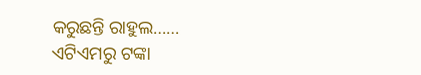କରୁଛନ୍ତି ରାହୁଲ……
ଏଟିଏମରୁ ଟଙ୍କା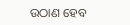ଉଠାଣ ହେବ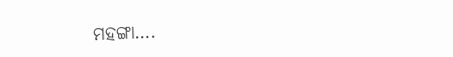ମହଙ୍ଗା….